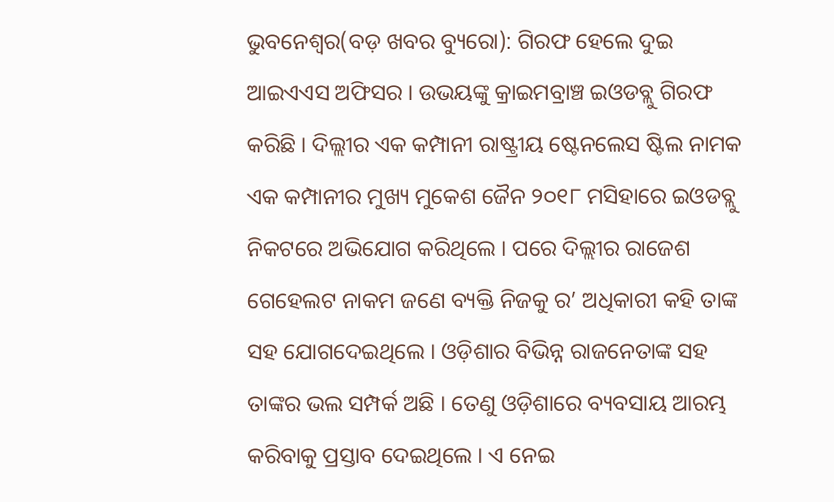ଭୁବନେଶ୍ୱର(ବଡ଼ ଖବର ବ୍ୟୁରୋ): ଗିରଫ ହେଲେ ଦୁଇ ଆଇଏଏସ ଅଫିସର । ଉଭୟଙ୍କୁ କ୍ରାଇମବ୍ରାଞ୍ଚ ଇଓଡବ୍ଲୁ ଗିରଫ କରିଛି । ଦିଲ୍ଲୀର ଏକ କମ୍ପାନୀ ରାଷ୍ଟ୍ରୀୟ ଷ୍ଟେନଲେସ ଷ୍ଟିଲ ନାମକ ଏକ କମ୍ପାନୀର ମୁଖ୍ୟ ମୁକେଶ ଜୈନ ୨୦୧୮ ମସିହାରେ ଇଓଡବ୍ଲୁ ନିକଟରେ ଅଭିଯୋଗ କରିଥିଲେ । ପରେ ଦିଲ୍ଲୀର ରାଜେଶ ଗେହେଲଟ ନାକମ ଜଣେ ବ୍ୟକ୍ତି ନିଜକୁ ର’ ଅଧିକାରୀ କହି ତାଙ୍କ ସହ ଯୋଗଦେଇଥିଲେ । ଓଡ଼ିଶାର ବିଭିନ୍ନ ରାଜନେତାଙ୍କ ସହ ତାଙ୍କର ଭଲ ସମ୍ପର୍କ ଅଛି । ତେଣୁ ଓଡ଼ିଶାରେ ବ୍ୟବସାୟ ଆରମ୍ଭ କରିବାକୁ ପ୍ରସ୍ତାବ ଦେଇଥିଲେ । ଏ ନେଇ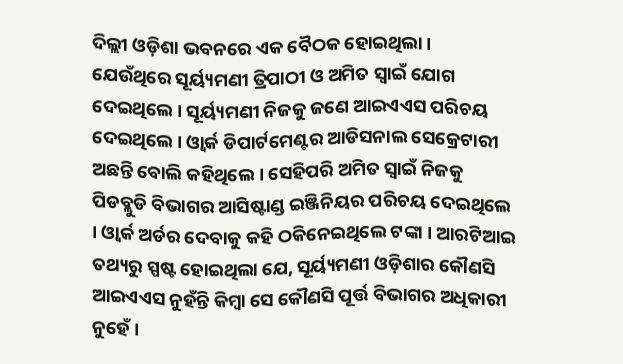ଦିଲ୍ଲୀ ଓଡ଼ିଶା ଭବନରେ ଏକ ବୈଠକ ହୋଇଥିଲା ।
ଯେଉଁଥିରେ ସୂର୍ୟ୍ୟମଣୀ ତ୍ରିପାଠୀ ଓ ଅମିତ ସ୍ଵାଇଁ ଯୋଗ ଦେଇଥିଲେ । ସୂର୍ୟ୍ୟମଣୀ ନିଜକୁ ଜଣେ ଆଇଏଏସ ପରିଚୟ ଦେଇଥିଲେ । ଓ୍ବାର୍କ ଡିପାର୍ଟମେଣ୍ଟର ଆଡିସନାଲ ସେକ୍ରେଟାରୀ ଅଛନ୍ତି ବୋଲି କହିଥିଲେ । ସେହିପରି ଅମିତ ସ୍ବାଇଁ ନିଜକୁ ପିଡବ୍ଲୁଡି ବିଭାଗର ଆସିଷ୍ଟାଣ୍ଡ ଇଞ୍ଜିନିୟର ପରିଚୟ ଦେଇଥିଲେ । ଓ୍ବାର୍କ ଅର୍ଡର ଦେବାକୁ କହି ଠକିନେଇଥିଲେ ଟଙ୍କା । ଆରଟିଆଇ ତଥ୍ୟରୁ ସ୍ପଷ୍ଟ ହୋଇଥିଲା ଯେ, ସୂର୍ୟ୍ୟମଣୀ ଓଡ଼ିଶାର କୌଣସି ଆଇଏଏସ ନୁହଁନ୍ତି କିମ୍ବା ସେ କୌଣସି ପୂର୍ତ୍ତ ବିଭାଗର ଅଧିକାରୀ ନୁହେଁ ।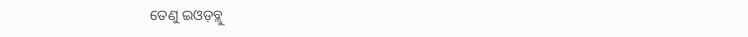ତେଣୁ ଇଓଡ଼ବ୍ଲୁ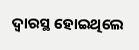ଦ୍ବାରସ୍ଥ ହୋଇଥିଲେ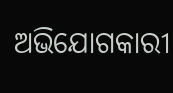ଅଭିଯୋଗକାରୀ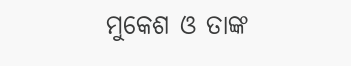ମୁକେଶ ଓ ତାଙ୍କ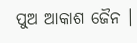ପୁଅ ଆକାଶ ଜୈନ ।